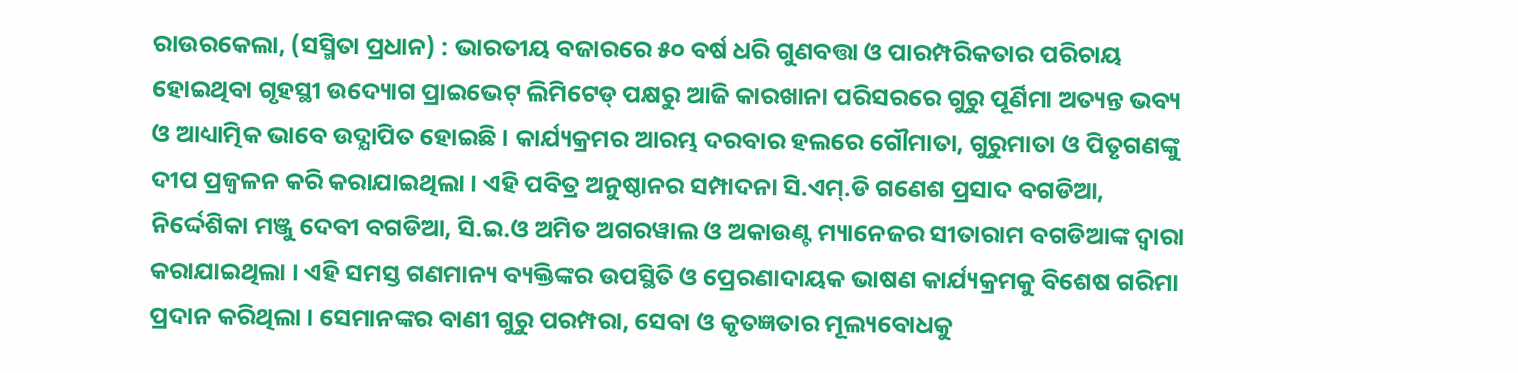ରାଉରକେଲା, (ସସ୍ମିତା ପ୍ରଧାନ) : ଭାରତୀୟ ବଜାରରେ ୫୦ ବର୍ଷ ଧରି ଗୁଣବତ୍ତା ଓ ପାରମ୍ପରିକତାର ପରିଚାୟ ହୋଇଥିବା ଗୃହସ୍ଥୀ ଉଦ୍ୟୋଗ ପ୍ରାଇଭେଟ୍ ଲିମିଟେଡ୍ ପକ୍ଷରୁ ଆଜି କାରଖାନା ପରିସରରେ ଗୁରୁ ପୂର୍ଣିମା ଅତ୍ୟନ୍ତ ଭବ୍ୟ ଓ ଆଧ୍ୟାତ୍ମିକ ଭାବେ ଉଦ୍ଯାପିତ ହୋଇଛି । କାର୍ଯ୍ୟକ୍ରମର ଆରମ୍ଭ ଦରବାର ହଲରେ ଗୌମାତା, ଗୁରୁମାତା ଓ ପିତୃଗଣଙ୍କୁ ଦୀପ ପ୍ରଜ୍ୱଳନ କରି କରାଯାଇଥିଲା । ଏହି ପବିତ୍ର ଅନୁଷ୍ଠାନର ସମ୍ପାଦନା ସି.ଏମ୍.ଡି ଗଣେଶ ପ୍ରସାଦ ବଗଡିଆ, ନିର୍ଦ୍ଦେଶିକା ମଞ୍ଜୁ ଦେବୀ ବଗଡିଆ, ସି.ଇ.ଓ ଅମିତ ଅଗରୱାଲ ଓ ଅକାଉଣ୍ଟ ମ୍ୟାନେଜର ସୀତାରାମ ବଗଡିଆଙ୍କ ଦ୍ୱାରା କରାଯାଇଥିଲା । ଏହି ସମସ୍ତ ଗଣମାନ୍ୟ ବ୍ୟକ୍ତିଙ୍କର ଉପସ୍ଥିତି ଓ ପ୍ରେରଣାଦାୟକ ଭାଷଣ କାର୍ଯ୍ୟକ୍ରମକୁ ବିଶେଷ ଗରିମା ପ୍ରଦାନ କରିଥିଲା । ସେମାନଙ୍କର ବାଣୀ ଗୁରୁ ପରମ୍ପରା, ସେବା ଓ କୃତଜ୍ଞତାର ମୂଲ୍ୟବୋଧକୁ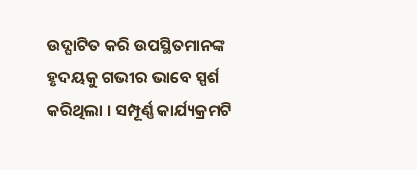ଉଦ୍ଘାଟିତ କରି ଉପସ୍ଥିତମାନଙ୍କ ହୃଦୟକୁ ଗଭୀର ଭାବେ ସ୍ପର୍ଶ କରିଥିଲା । ସମ୍ପୂର୍ଣ୍ଣ କାର୍ଯ୍ୟକ୍ରମଟି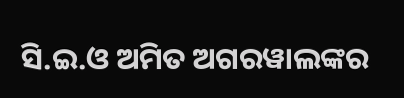ସି.ଇ.ଓ ଅମିତ ଅଗରୱାଲଙ୍କର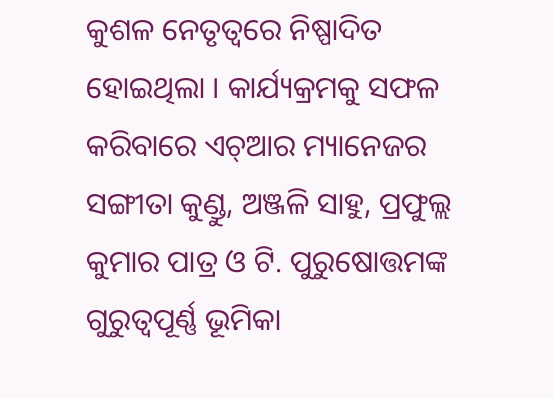କୁଶଳ ନେତୃତ୍ୱରେ ନିଷ୍ପାଦିତ ହୋଇଥିଲା । କାର୍ଯ୍ୟକ୍ରମକୁ ସଫଳ କରିବାରେ ଏଚ୍ଆର ମ୍ୟାନେଜର ସଙ୍ଗୀତା କୁଣ୍ଡୁ, ଅଞ୍ଜଳି ସାହୁ, ପ୍ରଫୁଲ୍ଲ କୁମାର ପାତ୍ର ଓ ଟି. ପୁରୁଷୋତ୍ତମଙ୍କ ଗୁରୁତ୍ୱପୂର୍ଣ୍ଣ ଭୂମିକା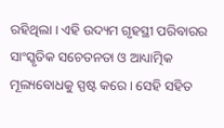ରହିଥିଲା । ଏହି ଉଦ୍ୟମ ଗୃହସ୍ଥୀ ପରିବାରର ସାଂସ୍କୃତିକ ସଚେତନତା ଓ ଆଧ୍ୟାତ୍ମିକ ମୂଲ୍ୟବୋଧକୁ ସ୍ପଷ୍ଟ କରେ । ସେହି ସହିତ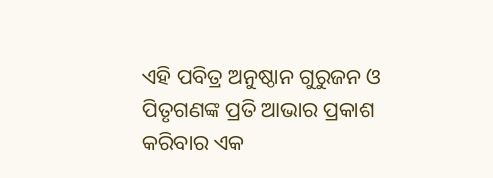ଏହି ପବିତ୍ର ଅନୁଷ୍ଠାନ ଗୁରୁଜନ ଓ ପିତୃଗଣଙ୍କ ପ୍ରତି ଆଭାର ପ୍ରକାଶ କରିବାର ଏକ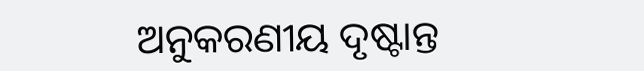ଅନୁକରଣୀୟ ଦୃଷ୍ଟାନ୍ତ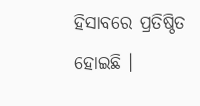ହିସାବରେ ପ୍ରତିଷ୍ଠିତ ହୋଇଛି ।